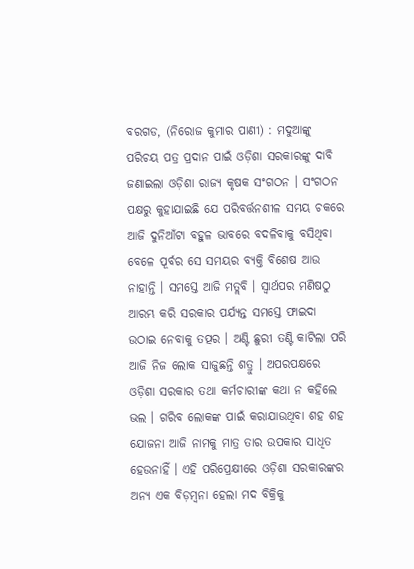ବରଗଡ, (ନିରୋଜ କୁମାର ପାଣୀ) : ମଦୁଆଙ୍କୁ ପରିଚୟ ପତ୍ର ପ୍ରଦାନ ପାଇଁ ଓଡ଼ିଶା ସରକାରଙ୍କୁ ଦାବି ଜଣାଇଲା ଓଡ଼ିଶା ରାଜ୍ୟ କୃଷକ ସଂଗଠନ । ସଂଗଠନ ପକ୍ଷରୁ କୁହାଯାଇଛି ଯେ ପରିବର୍ତ୍ତନଶୀଳ ସମୟ ଚକରେ ଆଜି ଦୁନିଆଁଟା ବହୁଳ ଭାବରେ ବଦଳିବାକୁ ବସିଥିବା ବେଳେ ପୂର୍ବର ସେ ସମୟର ବ୍ୟକ୍ତି ବିଶେଷ ଆଉ ନାହାନ୍ତି । ସମସ୍ତେ ଆଜି ମତ୍ଲବି । ସ୍ୱାର୍ଥପର ମଣିଷଠୁ ଆରମ୍ଭ କରି ସରକାର ପର୍ଯ୍ୟନ୍ତ ସମସ୍ତେ ଫାଇଦା ଉଠାଇ ନେବାକୁ ତତ୍ପର । ଅଣ୍ଟି ଛୁରୀ ତଣ୍ଟି କାଟିଲା ପରି ଆଜି ନିଜ ଲୋକ ସାଜୁଛନ୍ତି ଶତ୍ରୁ । ଅପରପକ୍ଷରେ ଓଡ଼ିଶା ସରକାର ତଥା କର୍ମଚାରୀଙ୍କ କଥା ନ କହିଲେ ଭଲ । ଗରିବ ଲୋକଙ୍କ ପାଇଁ କରାଯାଉଥିବା ଶହ ଶହ ଯୋଜନା ଆଜି ନାମକୁ ମାତ୍ର ତାର ଉପକାର ସାଧିତ ହେଉନାହିଁ । ଏହି ପରିପ୍ରେକ୍ଷୀରେ ଓଡ଼ିଶା ସରକାରଙ୍କର ଅନ୍ୟ ଏକ ବିଡ଼ମ୍ବନା ହେଲା ମଦ ବିକ୍ରିକୁ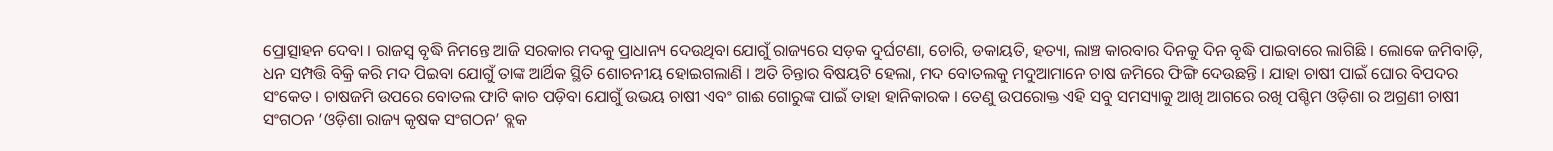ପ୍ରୋତ୍ସାହନ ଦେବା । ରାଜସ୍ୱ ବୃଦ୍ଧି ନିମନ୍ତେ ଆଜି ସରକାର ମଦକୁ ପ୍ରାଧାନ୍ୟ ଦେଉଥିବା ଯୋଗୁଁ ରାଜ୍ୟରେ ସଡ଼କ ଦୁର୍ଘଟଣା, ଚୋରି, ଡକାୟତି, ହତ୍ୟା, ଲାଞ୍ଚ କାରବାର ଦିନକୁ ଦିନ ବୃଦ୍ଧି ପାଇବାରେ ଲାଗିଛି । ଲୋକେ ଜମିବାଡ଼ି, ଧନ ସମ୍ପତ୍ତି ବିକ୍ରି କରି ମଦ ପିଇବା ଯୋଗୁଁ ତାଙ୍କ ଆର୍ଥିକ ସ୍ଥିତି ଶୋଚନୀୟ ହୋଇଗଲାଣି । ଅତି ଚିନ୍ତାର ବିଷୟଟି ହେଲା, ମଦ ବୋତଲକୁ ମଦୁଆମାନେ ଚାଷ ଜମିରେ ଫିଙ୍ଗି ଦେଉଛନ୍ତି । ଯାହା ଚାଷୀ ପାଇଁ ଘୋର ବିପଦର ସଂକେତ । ଚାଷଜମି ଉପରେ ବୋତଲ ଫାଟି କାଚ ପଡ଼ିବା ଯୋଗୁଁ ଉଭୟ ଚାଷୀ ଏବଂ ଗାଈ ଗୋରୁଙ୍କ ପାଇଁ ତାହା ହାନିକାରକ । ତେଣୁ ଉପରୋକ୍ତ ଏହି ସବୁ ସମସ୍ୟାକୁ ଆଖି ଆଗରେ ରଖି ପଶ୍ଚିମ ଓଡ଼ିଶା ର ଅଗ୍ରଣୀ ଚାଷୀ ସଂଗଠନ ‘ଓଡ଼ିଶା ରାଜ୍ୟ କୃଷକ ସଂଗଠନ’ ବ୍ଲକ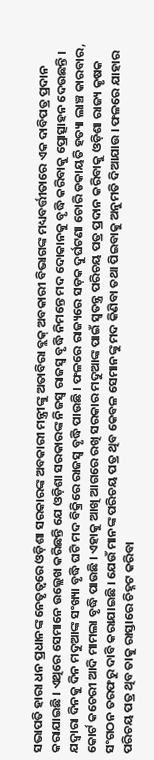ସଭାପତି ହାରା ଧନ ପ୍ରଧାନଙ୍କ ନେତୃତ୍ୱରେ ଓଡ଼ିଶା ସରକାରଙ୍କ ଅବକାରୀ ମନ୍ତ୍ରୀଙ୍କୁ ଅତାବିରା ବ୍ଲକ୍ ଅବକାରୀ ବିଭାଗଙ୍କ ମଧ୍ୟବର୍ତ୍ତୀତାରେ ଏକ ଦାବିପତ୍ର ପ୍ରଦାନ କରାଯାଇଛି । ଏଥିରେ ସେମାନେ ଉଲ୍ଲେଖ କରିଛନ୍ତି ଯେ ଓଡ଼ିଶା ସରକାରଙ୍କ ନିଜସ୍ବ ରାଜସ୍ବ ବୃଦ୍ଧି ନିମନ୍ତେ ମଦ ଦୋକାନକୁ ବୃଦ୍ଧି କରିବାକୁ ପ୍ରୋତ୍ସାହନ ଦେଉଛନ୍ତି । ଯଦ୍ଵାରା ଦିନକୁ ଦିନ ମଦୁଆଙ୍କ ସଂଖ୍ୟା ବୃଦ୍ଧି ଘଟି ମଦ ବିକ୍ରିରେ ରାଜସ୍ବ ବୃଦ୍ଧି ପାଉଛି । ଫଳରେ ରାଜ୍ୟରେ ସଡ଼କ ଦୁର୍ଘଟଣା ଚୋରି ଡକାୟତି ହତ୍ୟା ଲାଞ୍ଚ କାରବାର, କୋର୍ଟ କଚେରୀ ଆଦି ମାମଲା ବୃଦ୍ଧି ପାଉଛି । ଏହାକୁ ଆଖି ଆଗରେ ରଖି ସରକାର ମଦୁଆଙ୍କ ପାଇଁ ସ୍ବତନ୍ତ୍ର ପରିଚୟ ପତ୍ର ପ୍ରଦାନ କରିବାକୁ ଓଡ଼ିଶା ରାଜ୍ୟ କୃଷକ ସଂଗଠନ ତରଫରୁ ଦାବି କରାଯାଇଛି । ଯେଉଁ ମାନଙ୍କ ପରିଚୟ ପତ୍ର ଥିବ କେବଳ ସେମାନଙ୍କୁ ମଦ କିଣିବା ତଥା ପିଇବାକୁ ଅନୁମତି ଦିଆଯାଉ । ଫଳରେ ଯାହାର ପରିଚୟ ପତ୍ର ଥିବ ତାକୁ ରାସ୍ତାରେ ଚିହ୍ନଟ କରିବା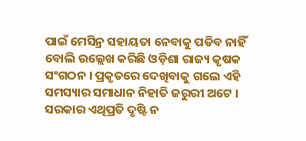ପାଇଁ ମେସିନ୍ର ସହାୟତା ନେବାକୁ ପଡିବ ନାହିଁ ବୋଲି ଉଲ୍ଲେଖ କରିଛି ଓଡ଼ିଶା ରାଜ୍ୟ କୃଷକ ସଂଗଠନ । ପ୍ରକୃତରେ ଦେଖିବାକୁ ଗଲେ ଏହି ସମସ୍ୟାର ସମାଧାନ ନିହାତି ଜରୁରୀ ଅଟେ । ସରକାର ଏଥିପ୍ରତି ଦୃଷ୍ଟି ନ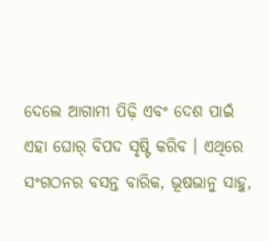ଦେଲେ ଆଗାମୀ ପିଢ଼ି ଏବଂ ଦେଶ ପାଇଁ ଏହା ଘୋର୍ ବିପଦ ସୃଷ୍ଟି କରିବ । ଏଥିରେ ସଂଗଠନର ବସନ୍ତ ବାରିକ, ଭୂଷଭାନୁ ସାହୁ,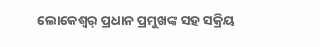ଲୋକେଶ୍ୱର୍ ପ୍ରଧାନ ପ୍ରମୁଖଙ୍କ ସହ ସକ୍ରିୟ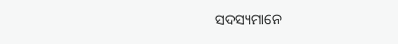ସଦସ୍ୟମାନେ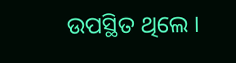ଉପସ୍ଥିତ ଥିଲେ ।